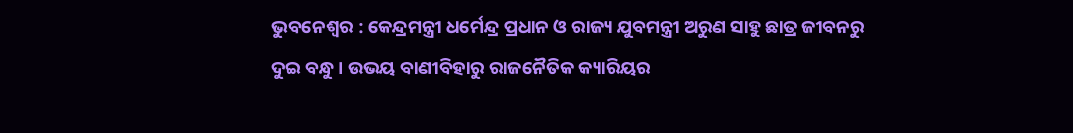ଭୁବନେଶ୍ୱର : କେନ୍ଦ୍ରମନ୍ତ୍ରୀ ଧର୍ମେନ୍ଦ୍ର ପ୍ରଧାନ ଓ ରାଜ୍ୟ ଯୁବମନ୍ତ୍ରୀ ଅରୁଣ ସାହୁ ଛାତ୍ର ଜୀବନରୁ ଦୁଇ ବନ୍ଧୁ । ଉଭୟ ବାଣୀବିହାରୁ ରାଜନୈତିକ କ୍ୟାରିୟର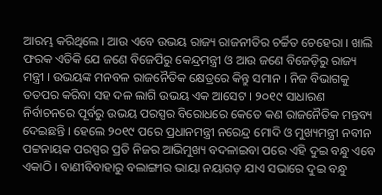ଆରମ୍ଭ କରିଥିଲେ । ଆଉ ଏବେ ଉଭୟ ରାଜ୍ୟ ରାଜନୀତିର ଚର୍ଚ୍ଚିତ ଚେହେରା । ଖାଲି ଫରକ ଏତିକି ଯେ ଜଣେ ବିଜେପିରୁ କେନ୍ଦ୍ରମନ୍ତ୍ରୀ ଓ ଆଉ ଜଣେ ବିଜେଡ଼ିରୁ ରାଜ୍ୟ ମନ୍ତ୍ରୀ । ଉଭୟଙ୍କ ମନବଳ ରାଜନୈତିକ କ୍ଷେତ୍ରରେ କିନ୍ତୁ ସମାନ । ନିଜ ବିଭାଗକୁ ତତପର କରିବା ସହ ଦଳ ଲାଗି ଉଭୟ ଏକ ଆସେଟ । ୨୦୧୯ ସାଧାରଣ ନିର୍ବାଚନରେ ପୂର୍ବରୁ ଉଭୟ ପରସ୍ପର ବିରୋଧରେ କେତେ କଣ ରାଜନୈତିକ ମନ୍ତବ୍ୟ ଦେଇଛନ୍ତି । ହେଲେ ୨୦୧୯ ପରେ ପ୍ରଧାନମନ୍ତ୍ରୀ ନରେନ୍ଦ୍ର ମୋଦି ଓ ମୁଖ୍ୟମନ୍ତ୍ରୀ ନବୀନ ପଟ୍ଟନାୟକ ପରସ୍ପର ପ୍ରତି ନିଜର ଆଭିମୁଖ୍ୟ ବଦଳାଇବା ପରେ ଏହି ଦୁଇ ବନ୍ଧୁ ଏବେ ଏକାଠି । ବାଣୀବିବାହାରୁ ବଲାଙ୍ଗୀର ଭାୟା ନୟାଗଡ଼ ଯାଏ ସଭାରେ ଦୁଇ ବନ୍ଧୁ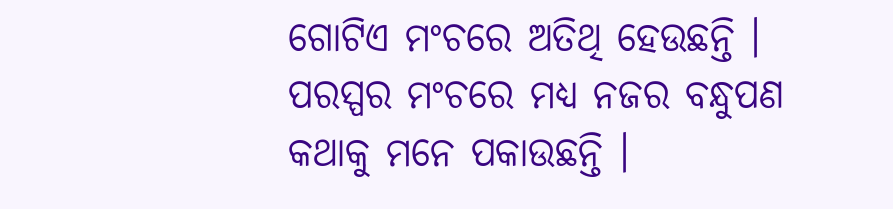ଗୋଟିଏ ମଂଚରେ ଅତିଥି ହେଉଛନ୍ତି । ପରସ୍ପର ମଂଚରେ ମଧ୍ୟ ନଜର ବନ୍ଧୁପଣ କଥାକୁ ମନେ ପକାଉଛନ୍ତି ।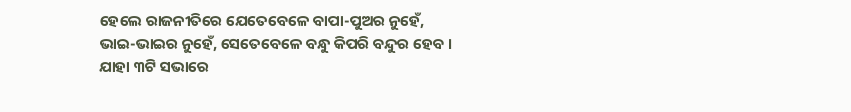ହେଲେ ରାଜନୀତିରେ ଯେତେବେଳେ ବାପା-ପୁଅର ନୁହେଁ, ଭାଇ-ଭାଇର ନୁହେଁ, ସେତେବେଳେ ବନ୍ଧୁ କିପରି ବନ୍ଦୁର ହେବ । ଯାହା ୩ଟି ସଭାରେ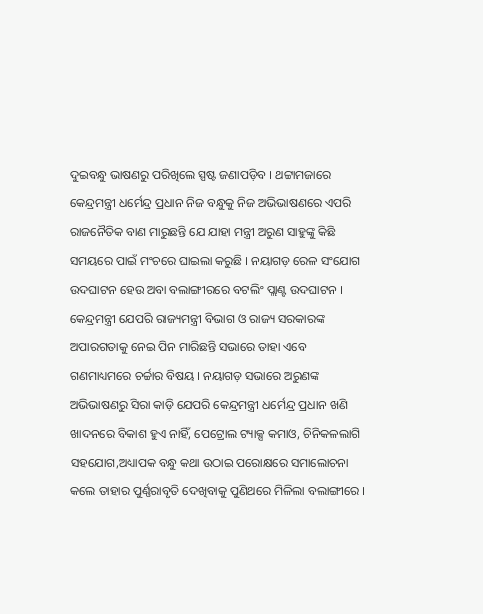ଦୁଇବନ୍ଧୁ ଭାଷଣରୁ ପରିଖିଲେ ସ୍ପଷ୍ଟ ଜଣାପଡ଼ିବ । ଥଟ୍ଟାମଜାରେ କେନ୍ଦ୍ରମନ୍ତ୍ରୀ ଧର୍ମେନ୍ଦ୍ର ପ୍ରଧାନ ନିଜ ବନ୍ଧୁକୁ ନିଜ ଅଭିଭାଷଣରେ ଏପରି ରାଜନୈତିକ ବାଣ ମାରୁଛନ୍ତି ଯେ ଯାହା ମନ୍ତ୍ରୀ ଅରୁଣ ସାହୁଙ୍କୁ କିଛି ସମୟରେ ପାଇଁ ମଂଚରେ ଘାଇଲା କରୁଛି । ନୟାଗଡ଼ ରେଳ ସଂଯୋଗ ଉଦଘାଟନ ହେଉ ଅବା ବଲାଙ୍ଗୀରରେ ବଟଲିଂ ପ୍ଲାଣ୍ଟ ଉଦଘାଟନ । କେନ୍ଦ୍ରମନ୍ତ୍ରୀ ଯେପରି ରାଜ୍ୟମନ୍ତ୍ରୀ ବିଭାଗ ଓ ରାଜ୍ୟ ସରକାରଙ୍କ ଅପାରଗତାକୁ ନେଇ ପିନ ମାରିଛନ୍ତି ସଭାରେ ତାହା ଏବେ ଗଣମାଧ୍ୟମରେ ଚର୍ଚ୍ଚାର ବିଷୟ । ନୟାଗଡ଼ ସଭାରେ ଅରୁଣଙ୍କ ଅଭିଭାଷଣରୁ ସିରା କାଡ଼ି ଯେପରି କେନ୍ଦ୍ରମନ୍ତ୍ରୀ ଧର୍ମେନ୍ଦ୍ର ପ୍ରଧାନ ଖଣି ଖାଦନରେ ବିକାଶ ହୁଏ ନାହିଁ, ପେଟ୍ରୋଲ ଟ୍ୟାକ୍ସ କମାଓ, ଚିନିକଳଲାଗି ସହଯୋଗ,ଅଧ୍ୟାପକ ବନ୍ଧୁ କଥା ଉଠାଇ ପରୋକ୍ଷରେ ସମାଲୋଚନା କଲେ ତାହାର ପୁର୍ଣ୍ଣରାବୃତି ଦେଖିବାକୁ ପୁଣିଥରେ ମିଳିଲା ବଲାଙ୍ଗୀରେ ।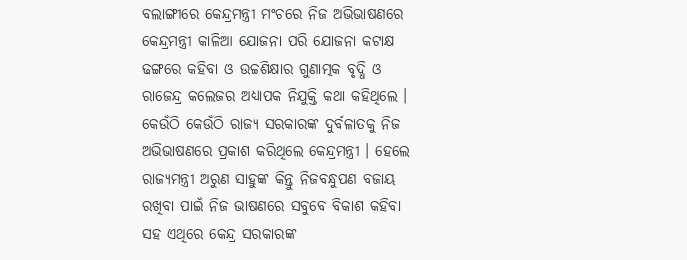ବଲାଙ୍ଗୀରେ କେନ୍ଦ୍ରମନ୍ତ୍ରୀ ମଂଚରେ ନିଜ ଅଭିଭାଷଣରେ କେନ୍ଦ୍ରମନ୍ତ୍ରୀ କାଳିଆ ଯୋଜନା ପରି ଯୋଜନା କଟାକ୍ଷ ଢଙ୍ଗରେ କହିବା ଓ ଉଚ୍ଚଶିକ୍ଷାର ଗୁଣାତ୍ମକ ବୃଦ୍ଧି ଓ ରାଜେନ୍ଦ୍ର କଲେଜର ଅଧ୍ୟାପକ ନିଯୁକ୍ତି କଥା କହିଥିଲେ । କେଉଁଠି କେଉଁଠି ରାଜ୍ୟ ସରକାରଙ୍କ ଦୁର୍ବଳାତକୁ ନିଜ ଅଭିଭାଷଣରେ ପ୍ରକାଶ କରିଥିଲେ କେନ୍ଦ୍ରମନ୍ତ୍ରୀ । ହେଲେ ରାଜ୍ୟମନ୍ତ୍ରୀ ଅରୁଣ ସାହୁଙ୍କ କିନ୍ତୁ ନିଜବନ୍ଧୁପଣ ବଜାୟ ରଖିବା ପାଇଁ ନିଜ ଭାଷଣରେ ସବୁବେ ବିକାଶ କହିବା ସହ ଏଥିରେ କେନ୍ଦ୍ର ସରକାରଙ୍କ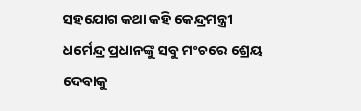ସହଯୋଗ କଥା କହି କେନ୍ଦ୍ରମନ୍ତ୍ରୀ ଧର୍ମେନ୍ଦ୍ର ପ୍ରଧାନଙ୍କୁ ସବୁ ମଂଚରେ ଶ୍ରେୟ ଦେବାକୁ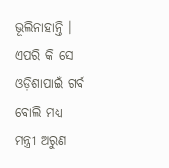ଭୂଲିନାହାନ୍ତି । ଏପରି କି ସେ ଓଡ଼ିଶାପାଇଁ ଗର୍ବ ବୋଲି ମଧ୍ୟ ମନ୍ତ୍ରୀ ଅରୁଣ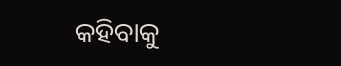କହିବାକୁ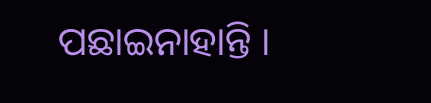ପଛାଇନାହାନ୍ତି ।